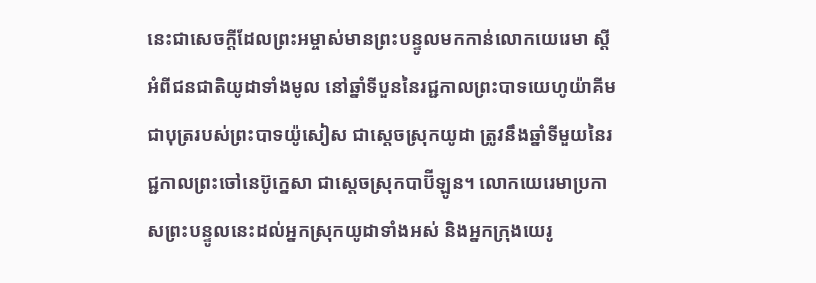នេះជាសេចក្ដីដែលព្រះអម្ចាស់មានព្រះបន្ទូលមកកាន់លោកយេរេមា ស្ដីអំពីជនជាតិយូដាទាំងមូល នៅឆ្នាំទីបួននៃរជ្ជកាលព្រះបាទយេហូយ៉ាគីម ជាបុត្ររបស់ព្រះបាទយ៉ូសៀស ជាស្ដេចស្រុកយូដា ត្រូវនឹងឆ្នាំទីមួយនៃរជ្ជកាលព្រះចៅនេប៊ូក្នេសា ជាស្ដេចស្រុកបាប៊ីឡូន។ លោកយេរេមាប្រកាសព្រះបន្ទូលនេះដល់អ្នកស្រុកយូដាទាំងអស់ និងអ្នកក្រុងយេរូ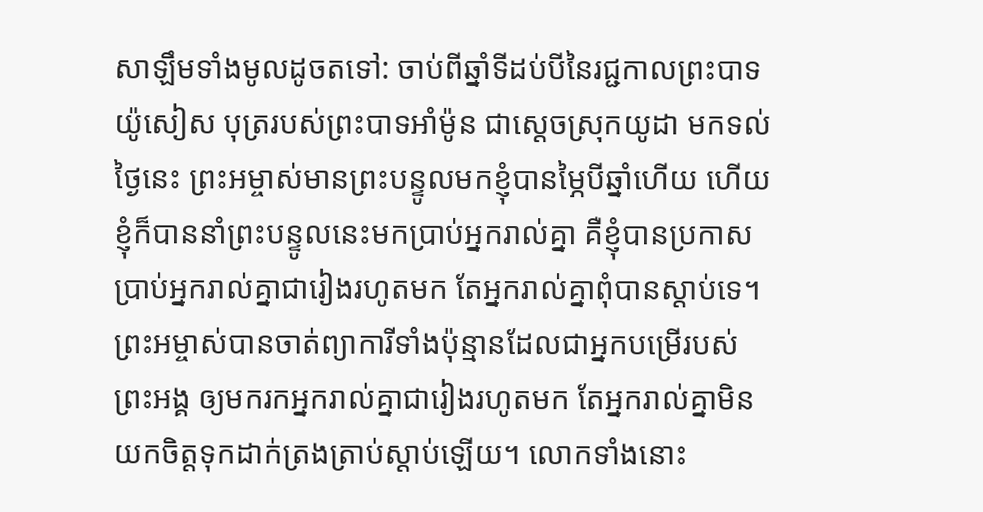សាឡឹមទាំងមូលដូចតទៅ: ចាប់ពីឆ្នាំទីដប់បីនៃរជ្ជកាលព្រះបាទយ៉ូសៀស បុត្ររបស់ព្រះបាទអាំម៉ូន ជាស្ដេចស្រុកយូដា មកទល់ថ្ងៃនេះ ព្រះអម្ចាស់មានព្រះបន្ទូលមកខ្ញុំបានម្ភៃបីឆ្នាំហើយ ហើយខ្ញុំក៏បាននាំព្រះបន្ទូលនេះមកប្រាប់អ្នករាល់គ្នា គឺខ្ញុំបានប្រកាសប្រាប់អ្នករាល់គ្នាជារៀងរហូតមក តែអ្នករាល់គ្នាពុំបានស្ដាប់ទេ។ ព្រះអម្ចាស់បានចាត់ព្យាការីទាំងប៉ុន្មានដែលជាអ្នកបម្រើរបស់ព្រះអង្គ ឲ្យមករកអ្នករាល់គ្នាជារៀងរហូតមក តែអ្នករាល់គ្នាមិនយកចិត្តទុកដាក់ត្រងត្រាប់ស្ដាប់ឡើយ។ លោកទាំងនោះ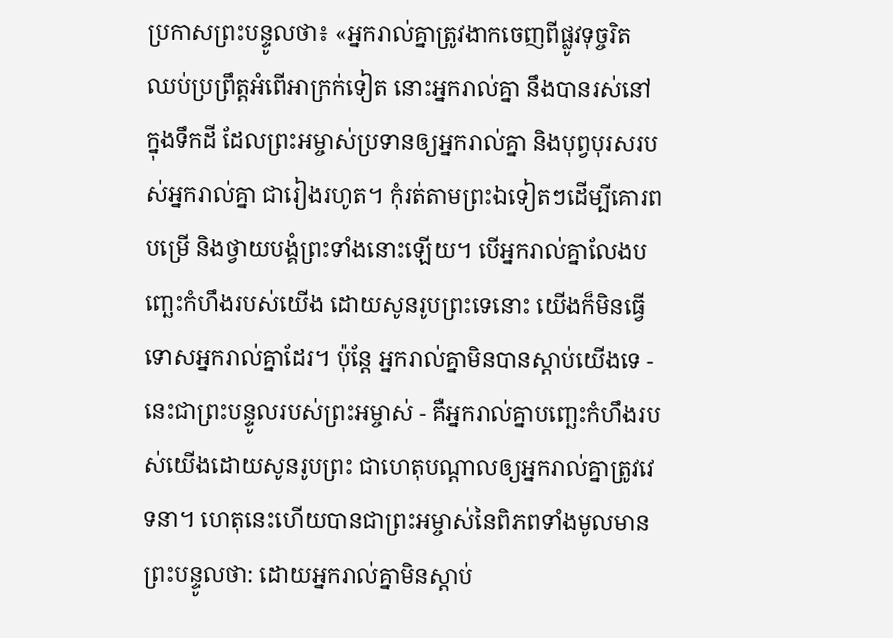ប្រកាសព្រះបន្ទូលថា៖ «អ្នករាល់គ្នាត្រូវងាកចេញពីផ្លូវទុច្ចរិត ឈប់ប្រព្រឹត្តអំពើអាក្រក់ទៀត នោះអ្នករាល់គ្នា នឹងបានរស់នៅក្នុងទឹកដី ដែលព្រះអម្ចាស់ប្រទានឲ្យអ្នករាល់គ្នា និងបុព្វបុរសរបស់អ្នករាល់គ្នា ជារៀងរហូត។ កុំរត់តាមព្រះឯទៀតៗដើម្បីគោរពបម្រើ និងថ្វាយបង្គំព្រះទាំងនោះឡើយ។ បើអ្នករាល់គ្នាលែងបញ្ឆេះកំហឹងរបស់យើង ដោយសូនរូបព្រះទេនោះ យើងក៏មិនធ្វើទោសអ្នករាល់គ្នាដែរ។ ប៉ុន្តែ អ្នករាល់គ្នាមិនបានស្ដាប់យើងទេ - នេះជាព្រះបន្ទូលរបស់ព្រះអម្ចាស់ - គឺអ្នករាល់គ្នាបញ្ឆេះកំហឹងរបស់យើងដោយសូនរូបព្រះ ជាហេតុបណ្ដាលឲ្យអ្នករាល់គ្នាត្រូវវេទនា។ ហេតុនេះហើយបានជាព្រះអម្ចាស់នៃពិភពទាំងមូលមានព្រះបន្ទូលថា: ដោយអ្នករាល់គ្នាមិនស្ដាប់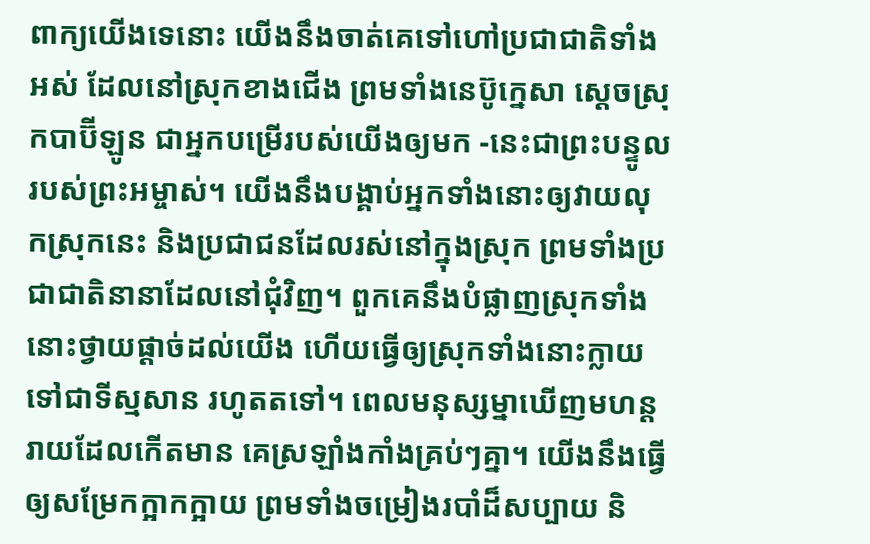ពាក្យយើងទេនោះ យើងនឹងចាត់គេទៅហៅប្រជាជាតិទាំងអស់ ដែលនៅស្រុកខាងជើង ព្រមទាំងនេប៊ូក្នេសា ស្ដេចស្រុកបាប៊ីឡូន ជាអ្នកបម្រើរបស់យើងឲ្យមក -នេះជាព្រះបន្ទូលរបស់ព្រះអម្ចាស់។ យើងនឹងបង្គាប់អ្នកទាំងនោះឲ្យវាយលុកស្រុកនេះ និងប្រជាជនដែលរស់នៅក្នុងស្រុក ព្រមទាំងប្រជាជាតិនានាដែលនៅជុំវិញ។ ពួកគេនឹងបំផ្លាញស្រុកទាំងនោះថ្វាយផ្ដាច់ដល់យើង ហើយធ្វើឲ្យស្រុកទាំងនោះក្លាយទៅជាទីស្មសាន រហូតតទៅ។ ពេលមនុស្សម្នាឃើញមហន្តរាយដែលកើតមាន គេស្រឡាំងកាំងគ្រប់ៗគ្នា។ យើងនឹងធ្វើឲ្យសម្រែកក្អាកក្អាយ ព្រមទាំងចម្រៀងរបាំដ៏សប្បាយ និ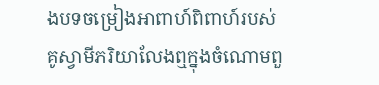ងបទចម្រៀងអាពាហ៍ពិពាហ៍របស់គូស្វាមីភរិយាលែងឮក្នុងចំណោមពួ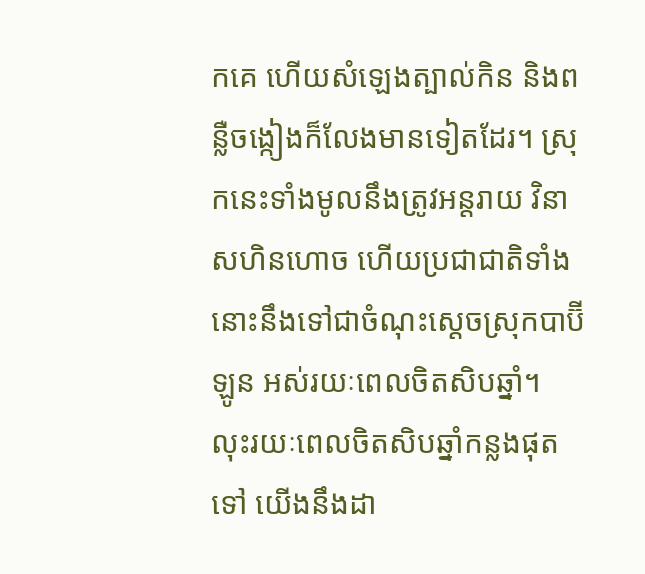កគេ ហើយសំឡេងត្បាល់កិន និងពន្លឺចង្កៀងក៏លែងមានទៀតដែរ។ ស្រុកនេះទាំងមូលនឹងត្រូវអន្តរាយ វិនាសហិនហោច ហើយប្រជាជាតិទាំងនោះនឹងទៅជាចំណុះស្ដេចស្រុកបាប៊ីឡូន អស់រយៈពេលចិតសិបឆ្នាំ។ លុះរយៈពេលចិតសិបឆ្នាំកន្លងផុតទៅ យើងនឹងដា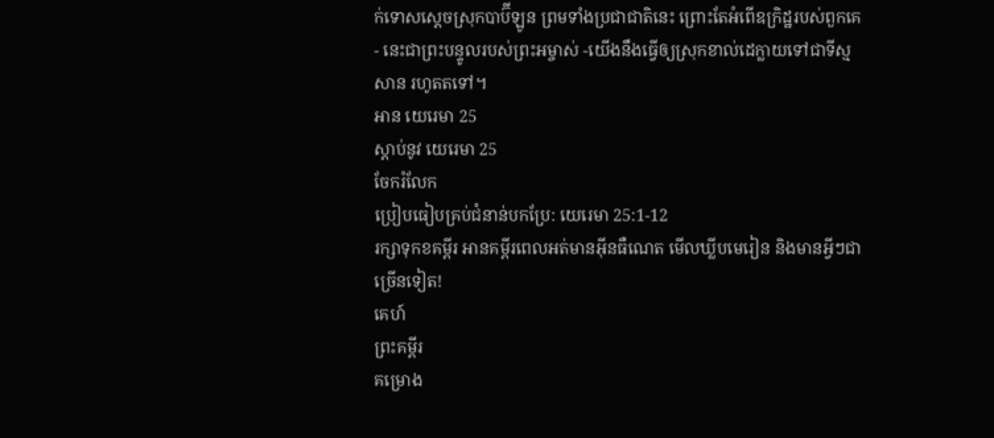ក់ទោសស្ដេចស្រុកបាប៊ីឡូន ព្រមទាំងប្រជាជាតិនេះ ព្រោះតែអំពើឧក្រិដ្ឋរបស់ពួកគេ - នេះជាព្រះបន្ទូលរបស់ព្រះអម្ចាស់ -យើងនឹងធ្វើឲ្យស្រុកខាល់ដេក្លាយទៅជាទីស្មសាន រហូតតទៅ។
អាន យេរេមា 25
ស្ដាប់នូវ យេរេមា 25
ចែករំលែក
ប្រៀបធៀបគ្រប់ជំនាន់បកប្រែ: យេរេមា 25:1-12
រក្សាទុកខគម្ពីរ អានគម្ពីរពេលអត់មានអ៊ីនធឺណេត មើលឃ្លីបមេរៀន និងមានអ្វីៗជាច្រើនទៀត!
គេហ៍
ព្រះគម្ពីរ
គម្រោង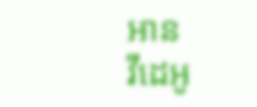អាន
វីដេអូ